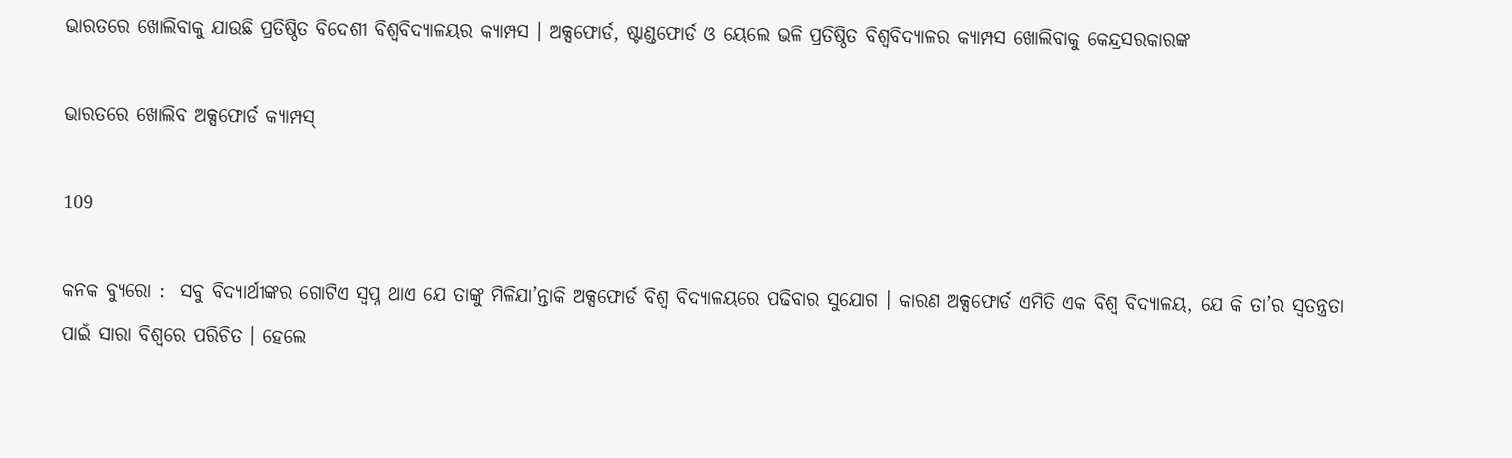ଭାରତରେ ଖୋଲିବାକୁ ଯାଉଛି ପ୍ରତିଷ୍ଠିତ ବିଦେଶୀ ବିଶ୍ୱବିଦ୍ୟାଳୟର କ୍ୟାମ୍ପସ । ଅକ୍ସଫୋର୍ଡ, ଷ୍ଟାଣ୍ଡଫୋର୍ଡ ଓ ୟେଲେ ଭଳି ପ୍ରତିଷ୍ଠିତ ବିଶ୍ୱବିଦ୍ୟାଳର କ୍ୟାମ୍ପସ ଖୋଲିବାକୁ କେନ୍ଦ୍ରସରକାରଙ୍କ

ଭାରତରେ ଖୋଲିବ ଅକ୍ସଫୋର୍ଡ କ୍ୟାମ୍ପସ୍

109

କନକ ବ୍ୟୁରୋ :  ସବୁ ବିଦ୍ୟାର୍ଥୀଙ୍କର ଗୋଟିଏ ସ୍ୱପ୍ନ ଥାଏ ଯେ ତାଙ୍କୁ ମିଳିଯା’ନ୍ତାକି ଅକ୍ସଫୋର୍ଡ ବିଶ୍ୱ ବିଦ୍ୟାଳୟରେ ପଢିବାର ସୁଯୋଗ । କାରଣ ଅକ୍ସଫୋର୍ଡ ଏମିତି ଏକ ବିଶ୍ୱ ବିଦ୍ୟାଳୟ, ଯେ କି ତା’ର ସ୍ୱତନ୍ତ୍ରତା ପାଇଁ ସାରା ବିଶ୍ୱରେ ପରିଚିତ । ହେଲେ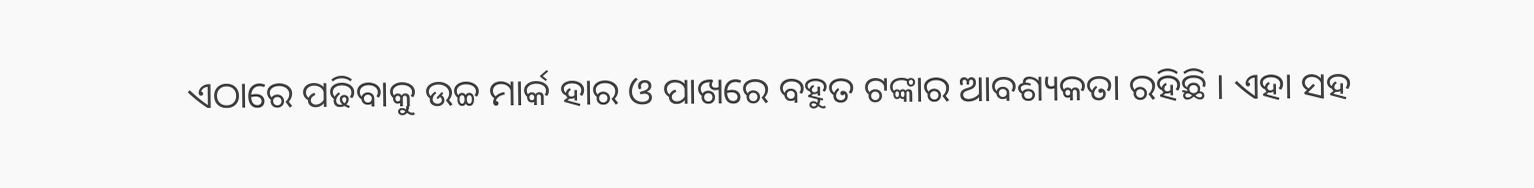ଏଠାରେ ପଢିବାକୁ ଉଚ୍ଚ ମାର୍କ ହାର ଓ ପାଖରେ ବହୁତ ଟଙ୍କାର ଆବଶ୍ୟକତା ରହିଛି । ଏହା ସହ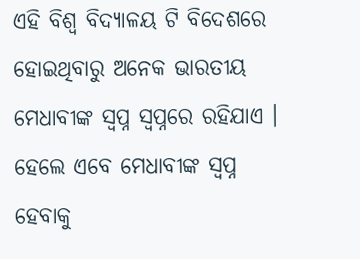ଏହି ବିଶ୍ୱ ବିଦ୍ୟାଳୟ ଟି ବିଦେଶରେ ହୋଇଥିବାରୁ ଅନେକ ଭାରତୀୟ ମେଧାବୀଙ୍କ ସ୍ୱପ୍ନ ସ୍ୱପ୍ନରେ ରହିଯାଏ । ହେଲେ ଏବେ ମେଧାବୀଙ୍କ ସ୍ୱପ୍ନ ହେବାକୁ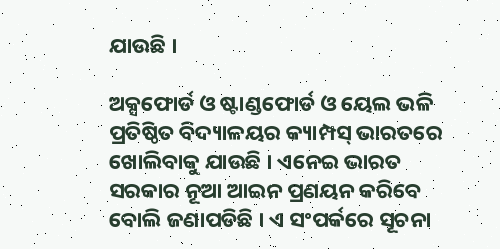ଯାଉଛି ।

ଅକ୍ସଫୋର୍ଡ ଓ ଷ୍ଟାଣ୍ଡଫୋର୍ଡ ଓ ୟେଲ ଭଳି ପ୍ରତିଷ୍ଠିତ ବିଦ୍ୟାଳୟର କ୍ୟାମ୍ପସ୍ ଭାରତରେ ଖୋଲିବାକୁ ଯାଉଛି । ଏନେଇ ଭାରତ ସରକାର ନୂଆ ଆଇନ ପ୍ରଣୟନ କରିବେ ବୋଲି ଜଣାପଡିଛି । ଏ ସଂପର୍କରେ ସୂଚନା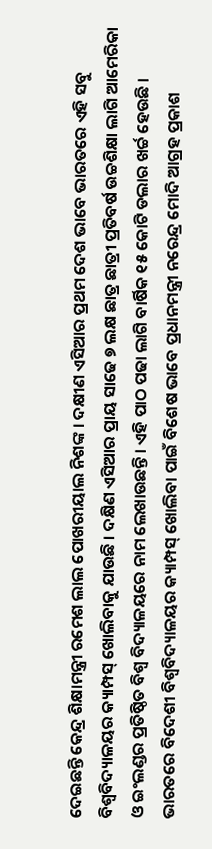ଦେଇଛନ୍ତି କେନ୍ଦ୍ର ଶିକ୍ଷାମନ୍ତ୍ରୀ ରମେଶ ଲାଲ ପୋଖରୀୟାଲ ନିଶଙ୍କ । ଦକ୍ଷୀଣ ଏସିଆର ପ୍ରଥମ ଦେଶ ଭାବେ ଭାରତରେ ଏହି ସବୁ ବିଶ୍ୱବିଦ୍ୟାଳୟର କ୍ୟାମ୍ପସ୍ ଖୋଲିବାକୁ ଯାଉଛି । ଦକ୍ଷିଣ ଏସିଆର ପ୍ରାୟ ସାଢେ ୭ ଲକ୍ଷ ଛାତ୍ର ଛାତ୍ରୀ ପ୍ରତିବର୍ଷ ଉଚ୍ଚଶିକ୍ଷା ଲାଗି ଆମେରିକା ଓ ଇଂଲଣ୍ଡର ପ୍ରତିଷ୍ଠିତ ବିଶ୍ୱ ବିଦ୍ୟାଳୟରେ ନାମ ଲେଖାଉଛନ୍ତି । ଏହି ପାଠ ପଢା ଲାଗି ବାର୍ଷିକ ୧୫ କୋଟି ଡଲାର ଖର୍ଚ୍ଚ ହେଉଛି । ଭାରତରେ ବିଦେଶୀ ବିଶ୍ୱବିଦ୍ୟାଳୟର କ୍ୟାମ୍ପସ୍ ଖୋଲିବା ପାଇଁ ବିଶେଷ ଭାବେ ପ୍ରଧାନମନ୍ତ୍ରୀ ନରେନ୍ଦ୍ର ମୋଦି ଆଗ୍ରହ ପ୍ରକାଶ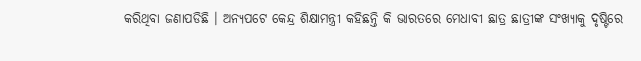କରିଥିବା ଜଣାପଡିଛି । ଅନ୍ୟପଟେ କେନ୍ଦ୍ର ଶିକ୍ଷାମନ୍ତ୍ରୀ କହିଛନ୍ତି କି ଭାରତରେ ମେଧାବୀ ଛାତ୍ର ଛାତ୍ରୀଙ୍କ ସଂଖ୍ୟାକୁ ଦୃଷ୍ଟିରେ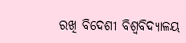ରଖି ବିଦେଶୀ ବିଶ୍ୱବିଦ୍ୟାଳୟ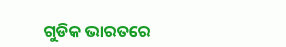ଗୁଡିକ ଭାରତରେ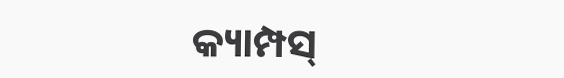କ୍ୟାମ୍ପସ୍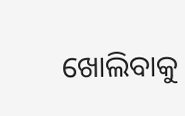ଖୋଲିବାକୁ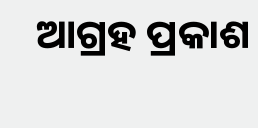ଆଗ୍ରହ ପ୍ରକାଶ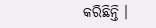କରିଛିନ୍ତି ।